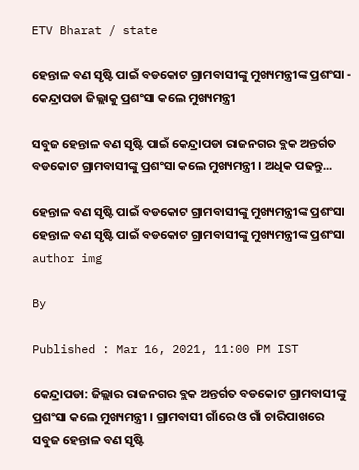ETV Bharat / state

ହେନ୍ତାଳ ବଣ ସୃଷ୍ଟି ପାଇଁ ବଡକୋଟ ଗ୍ରାମବାସୀଙ୍କୁ ମୁଖ୍ୟମନ୍ତ୍ରୀଙ୍କ ପ୍ରଶଂସା - କେନ୍ଦ୍ରାପଡା ଜିଲ୍ଲାକୁ ପ୍ରଶଂସା କଲେ ମୁଖ୍ୟମନ୍ତ୍ରୀ

ସବୁଜ ହେନ୍ତାଳ ବଣ ସୃଷ୍ଟି ପାଇଁ କେନ୍ଦ୍ରାପଡା ରାଜନଗର ବ୍ଲକ ଅନ୍ତର୍ଗତ ବଡକୋଟ ଗ୍ରାମବାସୀଙ୍କୁ ପ୍ରଶଂସା କଲେ ମୁଖ୍ୟମନ୍ତ୍ରୀ । ଅଧିକ ପଢନ୍ତୁ...

ହେନ୍ତାଳ ବଣ ସୃଷ୍ଟି ପାଇଁ ବଡକୋଟ ଗ୍ରାମବାସୀଙ୍କୁ ମୁଖ୍ୟମନ୍ତ୍ରୀଙ୍କ ପ୍ରଶଂସା
ହେନ୍ତାଳ ବଣ ସୃଷ୍ଟି ପାଇଁ ବଡକୋଟ ଗ୍ରାମବାସୀଙ୍କୁ ମୁଖ୍ୟମନ୍ତ୍ରୀଙ୍କ ପ୍ରଶଂସା
author img

By

Published : Mar 16, 2021, 11:00 PM IST

କେନ୍ଦ୍ରାପଡା: ଜିଲ୍ଲାର ରାଜନଗର ବ୍ଲକ ଅନ୍ତର୍ଗତ ବଡକୋଟ ଗ୍ରାମବାସୀଙ୍କୁ ପ୍ରଶଂସା କଲେ ମୁଖ୍ୟମନ୍ତ୍ରୀ । ଗ୍ରାମବାସୀ ଗାଁରେ ଓ ଗାଁ ଚାରିପାଖରେ ସବୁଜ ହେନ୍ତାଳ ବଣ ସୃଷ୍ଟି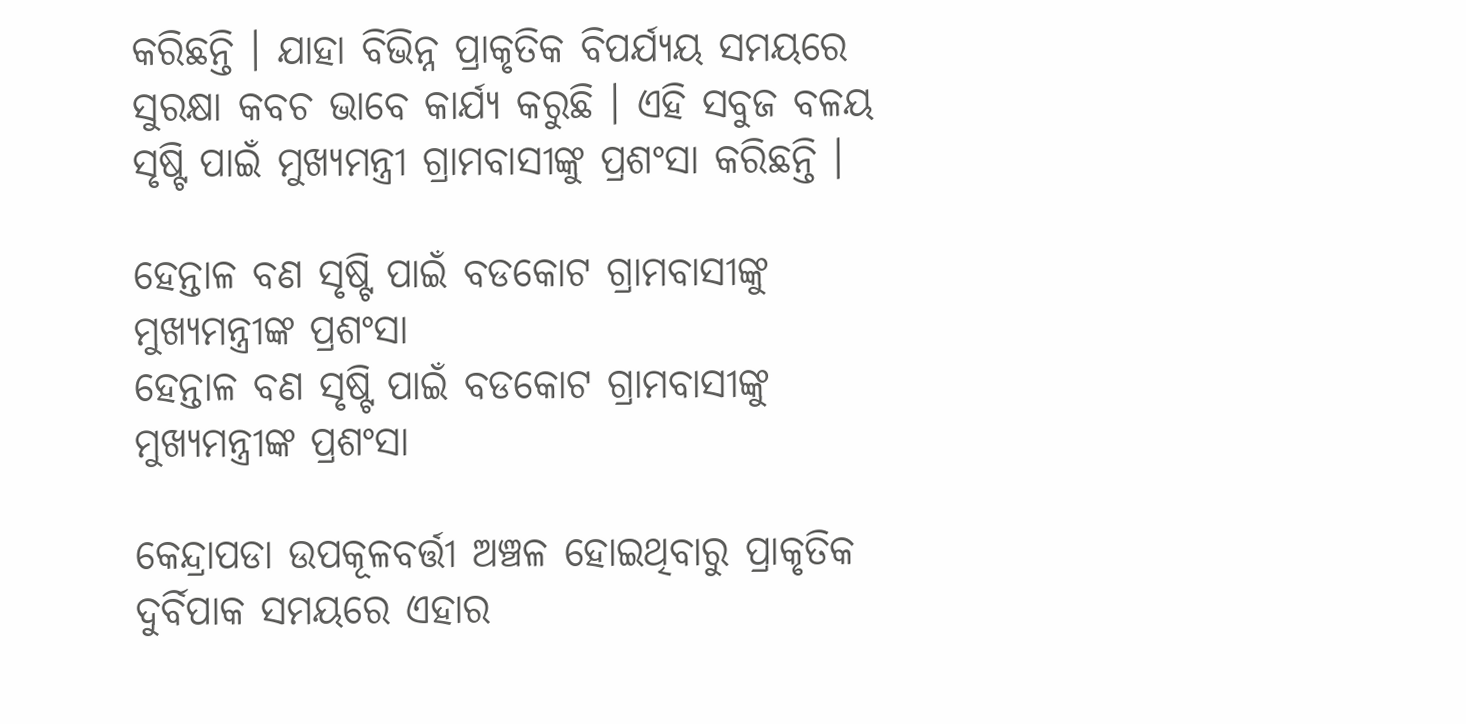କରିଛନ୍ତି । ଯାହା ବିଭିନ୍ନ ପ୍ରାକୃତିକ ବିପର୍ଯ୍ୟୟ ସମୟରେ ସୁରକ୍ଷା କବଚ ଭାବେ କାର୍ଯ୍ୟ କରୁଛି । ଏହି ସବୁଜ ବଳୟ ସୃଷ୍ଟି ପାଇଁ ମୁଖ୍ୟମନ୍ତ୍ରୀ ଗ୍ରାମବାସୀଙ୍କୁ ପ୍ରଶଂସା କରିଛନ୍ତି ।

ହେନ୍ତାଳ ବଣ ସୃଷ୍ଟି ପାଇଁ ବଡକୋଟ ଗ୍ରାମବାସୀଙ୍କୁ ମୁଖ୍ୟମନ୍ତ୍ରୀଙ୍କ ପ୍ରଶଂସା
ହେନ୍ତାଳ ବଣ ସୃଷ୍ଟି ପାଇଁ ବଡକୋଟ ଗ୍ରାମବାସୀଙ୍କୁ ମୁଖ୍ୟମନ୍ତ୍ରୀଙ୍କ ପ୍ରଶଂସା

କେନ୍ଦ୍ରାପଡା ଉପକୂଳବର୍ତ୍ତୀ ଅଞ୍ଚଳ ହୋଇଥିବାରୁ ପ୍ରାକୃତିକ ଦୁର୍ବିପାକ ସମୟରେ ଏହାର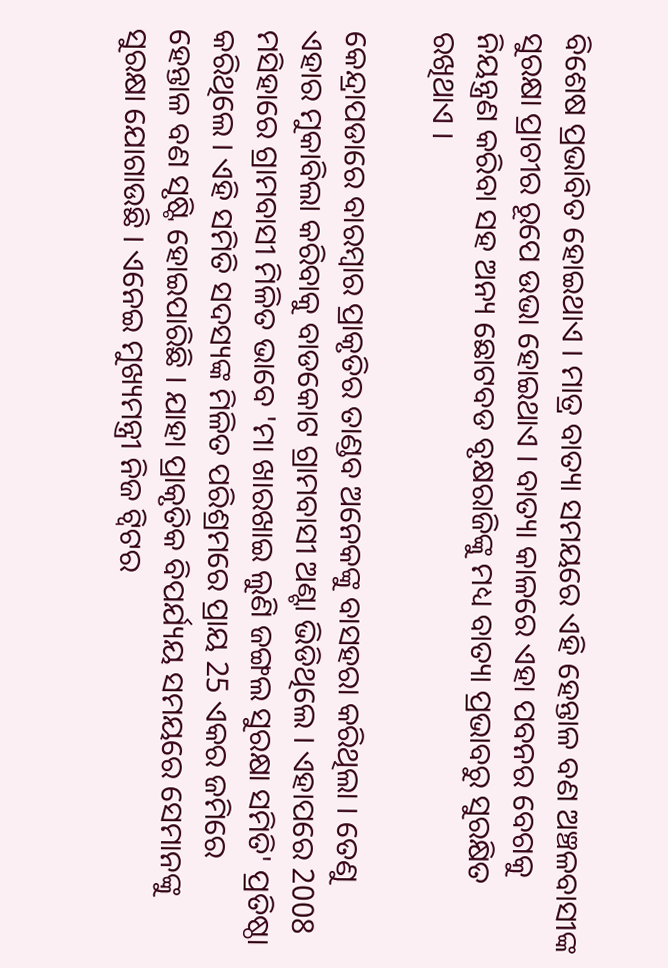ବିଶେଷ ପ୍ରଭାବିତ ହୋଇଥାଏ । ମାତ୍ର ବାତ୍ୟା ସମୟରେ ଏହି ହେନ୍ତାଳ ବଣ ଅଞ୍ଚଳବାସୀଙ୍କ ସୁରକ୍ଷା ପ୍ରାଚୀର ରୂପେ ଉଭା ହୋଇଥାଏ । ବାତ୍ୟା କାଳରେ ଏହା ପବନର ବେଗକୁ ନିୟନ୍ତ୍ରଣ କରିବା ସହ ଅନ୍ୟ ଛୋଟବଡ ବୃକ୍ଷରାଜିଙ୍କୁ ମଧ୍ୟ ବାତ୍ୟା ପ୍ରଭାବରୁ ସୁରକ୍ଷିତ ରଖିଥାଏ ।

କେନ୍ଦ୍ରାପଡାରେ ବାରମ୍ବାର ପ୍ରାକୃତିର ତାଣ୍ଡବ ଅନେକଙ୍କୁ ବାସହରା କରିଥିଲା । ତେଣୁ ଏହାର ମୁକାବିଲା କରିବାକୁ ବାଡକୋଟ ଗ୍ରାମବାସୀ ଅଣ୍ଟା ଭିଡିଥିଲେ । ଏହାପରେ 2008 ମସିହାରେ ଗ୍ରାମବାସୀ ମିଳିତ ଭାବେ 'ମା ଖାରଖାଇ ଲୁଣି ଜଙ୍ଗଲ ସୁରକ୍ଷା ସମିତି' ପ୍ରତିଷ୍ଠା କରିଥିଲେ । ଏହି ସମିତି ସଦସ୍ୟଙ୍କ ମିଳିତ ପରିଶ୍ରମରେ ପ୍ରାୟ 25 ଏକର ଜମିରେ ହେନ୍ତାଳ ବଣ ସୃଷ୍ଟି ହୋଇପାରିଛି । ଯାହା ପ୍ରାକୃତିକ ବିପର୍ଯ୍ୟୟ ସମୟରେ ସେମାନଙ୍କୁ ସୁରକ୍ଷା ଯୋଗାଉଛି । ଏନେଇ ମୁଖ୍ୟମନ୍ତ୍ରୀ ନିଜ ଟ୍ବିଟର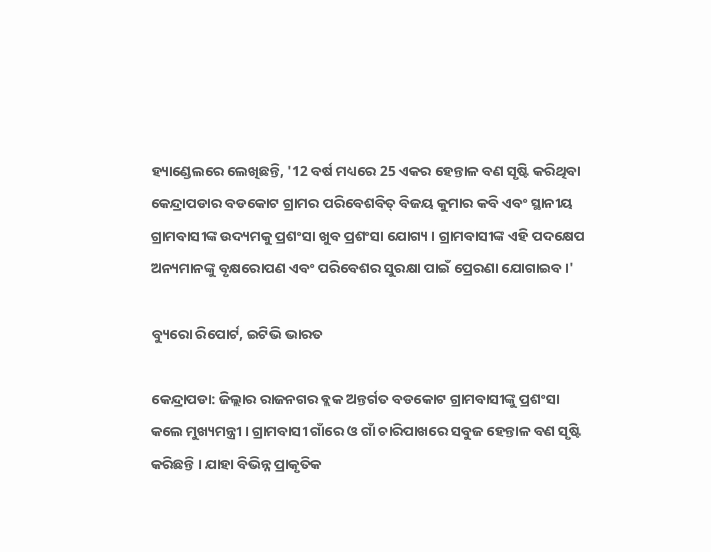ହ୍ୟାଣ୍ଡେଲରେ ଲେଖିଛନ୍ତି, '12 ବର୍ଷ ମଧ୍ୟରେ 25 ଏକର ହେନ୍ତାଳ ବଣ ସୃଷ୍ଟି କରିଥିବା କେନ୍ଦ୍ରାପଡାର ବଡକୋଟ ଗ୍ରାମର ପରିବେଶବିତ୍ ବିଜୟ କୁମାର କବି ଏବଂ ସ୍ଥାନୀୟ ଗ୍ରାମବାସୀଙ୍କ ଉଦ୍ୟମକୁ ପ୍ରଶଂସା ଖୁବ ପ୍ରଶଂସା ଯୋଗ୍ୟ । ଗ୍ରାମବାସୀଙ୍କ ଏହି ପଦକ୍ଷେପ ଅନ୍ୟମାନଙ୍କୁ ବୃକ୍ଷରୋପଣ ଏବଂ ପରିବେଶର ସୁରକ୍ଷା ପାଇଁ ପ୍ରେରଣା ଯୋଗାଇବ ।'

ବ୍ୟୁରୋ ରିପୋର୍ଟ, ଇଟିଭି ଭାରତ

କେନ୍ଦ୍ରାପଡା: ଜିଲ୍ଲାର ରାଜନଗର ବ୍ଲକ ଅନ୍ତର୍ଗତ ବଡକୋଟ ଗ୍ରାମବାସୀଙ୍କୁ ପ୍ରଶଂସା କଲେ ମୁଖ୍ୟମନ୍ତ୍ରୀ । ଗ୍ରାମବାସୀ ଗାଁରେ ଓ ଗାଁ ଚାରିପାଖରେ ସବୁଜ ହେନ୍ତାଳ ବଣ ସୃଷ୍ଟି କରିଛନ୍ତି । ଯାହା ବିଭିନ୍ନ ପ୍ରାକୃତିକ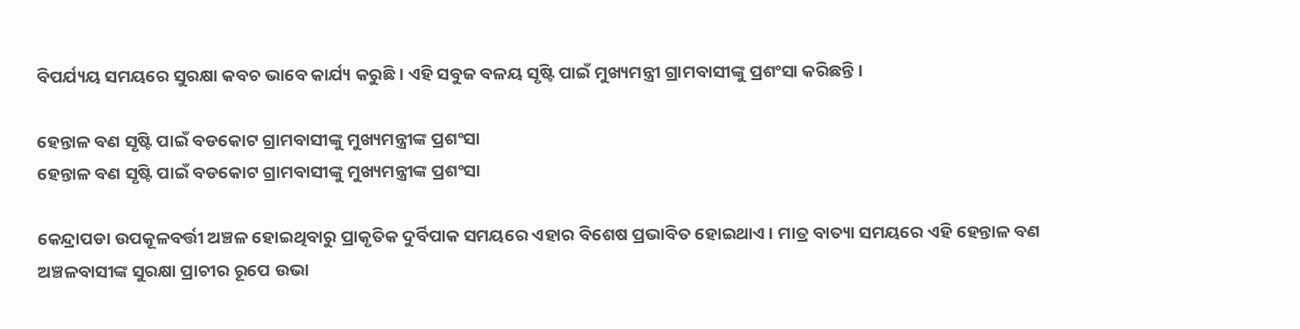ବିପର୍ଯ୍ୟୟ ସମୟରେ ସୁରକ୍ଷା କବଚ ଭାବେ କାର୍ଯ୍ୟ କରୁଛି । ଏହି ସବୁଜ ବଳୟ ସୃଷ୍ଟି ପାଇଁ ମୁଖ୍ୟମନ୍ତ୍ରୀ ଗ୍ରାମବାସୀଙ୍କୁ ପ୍ରଶଂସା କରିଛନ୍ତି ।

ହେନ୍ତାଳ ବଣ ସୃଷ୍ଟି ପାଇଁ ବଡକୋଟ ଗ୍ରାମବାସୀଙ୍କୁ ମୁଖ୍ୟମନ୍ତ୍ରୀଙ୍କ ପ୍ରଶଂସା
ହେନ୍ତାଳ ବଣ ସୃଷ୍ଟି ପାଇଁ ବଡକୋଟ ଗ୍ରାମବାସୀଙ୍କୁ ମୁଖ୍ୟମନ୍ତ୍ରୀଙ୍କ ପ୍ରଶଂସା

କେନ୍ଦ୍ରାପଡା ଉପକୂଳବର୍ତ୍ତୀ ଅଞ୍ଚଳ ହୋଇଥିବାରୁ ପ୍ରାକୃତିକ ଦୁର୍ବିପାକ ସମୟରେ ଏହାର ବିଶେଷ ପ୍ରଭାବିତ ହୋଇଥାଏ । ମାତ୍ର ବାତ୍ୟା ସମୟରେ ଏହି ହେନ୍ତାଳ ବଣ ଅଞ୍ଚଳବାସୀଙ୍କ ସୁରକ୍ଷା ପ୍ରାଚୀର ରୂପେ ଉଭା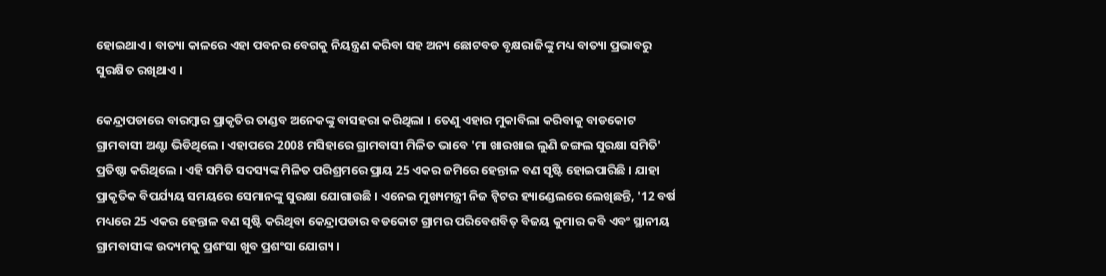ହୋଇଥାଏ । ବାତ୍ୟା କାଳରେ ଏହା ପବନର ବେଗକୁ ନିୟନ୍ତ୍ରଣ କରିବା ସହ ଅନ୍ୟ ଛୋଟବଡ ବୃକ୍ଷରାଜିଙ୍କୁ ମଧ୍ୟ ବାତ୍ୟା ପ୍ରଭାବରୁ ସୁରକ୍ଷିତ ରଖିଥାଏ ।

କେନ୍ଦ୍ରାପଡାରେ ବାରମ୍ବାର ପ୍ରାକୃତିର ତାଣ୍ଡବ ଅନେକଙ୍କୁ ବାସହରା କରିଥିଲା । ତେଣୁ ଏହାର ମୁକାବିଲା କରିବାକୁ ବାଡକୋଟ ଗ୍ରାମବାସୀ ଅଣ୍ଟା ଭିଡିଥିଲେ । ଏହାପରେ 2008 ମସିହାରେ ଗ୍ରାମବାସୀ ମିଳିତ ଭାବେ 'ମା ଖାରଖାଇ ଲୁଣି ଜଙ୍ଗଲ ସୁରକ୍ଷା ସମିତି' ପ୍ରତିଷ୍ଠା କରିଥିଲେ । ଏହି ସମିତି ସଦସ୍ୟଙ୍କ ମିଳିତ ପରିଶ୍ରମରେ ପ୍ରାୟ 25 ଏକର ଜମିରେ ହେନ୍ତାଳ ବଣ ସୃଷ୍ଟି ହୋଇପାରିଛି । ଯାହା ପ୍ରାକୃତିକ ବିପର୍ଯ୍ୟୟ ସମୟରେ ସେମାନଙ୍କୁ ସୁରକ୍ଷା ଯୋଗାଉଛି । ଏନେଇ ମୁଖ୍ୟମନ୍ତ୍ରୀ ନିଜ ଟ୍ବିଟର ହ୍ୟାଣ୍ଡେଲରେ ଲେଖିଛନ୍ତି, '12 ବର୍ଷ ମଧ୍ୟରେ 25 ଏକର ହେନ୍ତାଳ ବଣ ସୃଷ୍ଟି କରିଥିବା କେନ୍ଦ୍ରାପଡାର ବଡକୋଟ ଗ୍ରାମର ପରିବେଶବିତ୍ ବିଜୟ କୁମାର କବି ଏବଂ ସ୍ଥାନୀୟ ଗ୍ରାମବାସୀଙ୍କ ଉଦ୍ୟମକୁ ପ୍ରଶଂସା ଖୁବ ପ୍ରଶଂସା ଯୋଗ୍ୟ ।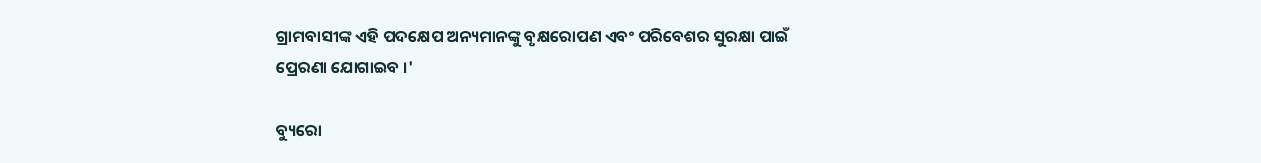ଗ୍ରାମବାସୀଙ୍କ ଏହି ପଦକ୍ଷେପ ଅନ୍ୟମାନଙ୍କୁ ବୃକ୍ଷରୋପଣ ଏବଂ ପରିବେଶର ସୁରକ୍ଷା ପାଇଁ ପ୍ରେରଣା ଯୋଗାଇବ ।'

ବ୍ୟୁରୋ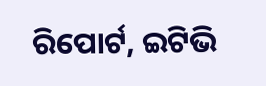ରିପୋର୍ଟ, ଇଟିଭି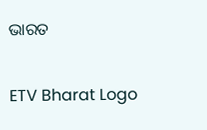ଭାରତ

ETV Bharat Logo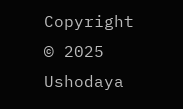Copyright © 2025 Ushodaya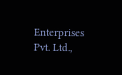Enterprises Pvt. Ltd.,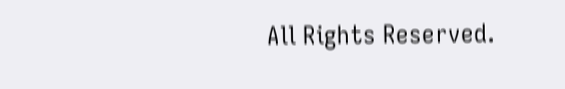All Rights Reserved.